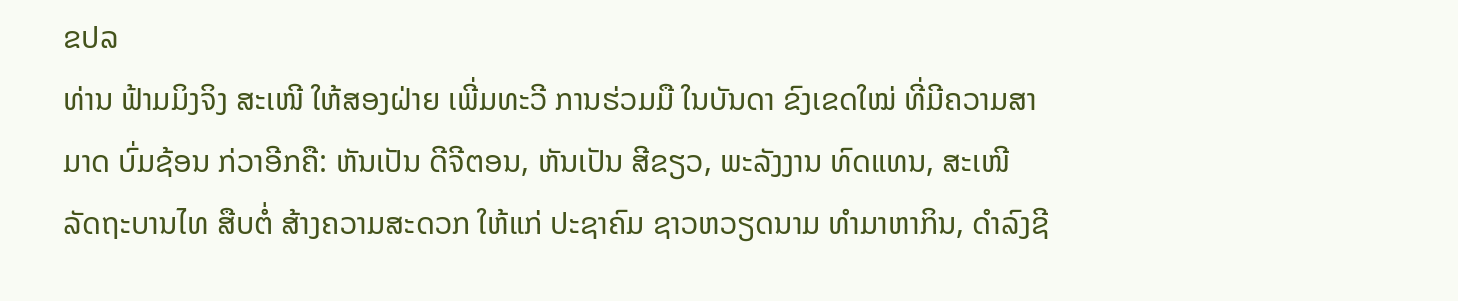ຂປລ
ທ່ານ ຟ້າມມິງຈິງ ສະເໜີ ໃຫ້ສອງຝ່າຍ ເພີ່ມທະວີ ການຮ່ວມມື ໃນບັນດາ ຂົງເຂດໃໝ່ ທີ່ມີຄວາມສາມາດ ບົ່ມຊ້ອນ ກ່ວາອີກຄື: ຫັນເປັນ ດີຈີຕອນ, ຫັນເປັນ ສີຂຽວ, ພະລັງງານ ທົດແທນ, ສະເໜີ ລັດຖະບານໄທ ສືບຕໍ່ ສ້າງຄວາມສະດວກ ໃຫ້ແກ່ ປະຊາຄົມ ຊາວຫວຽດນາມ ທຳມາຫາກິນ, ດຳລົງຊີ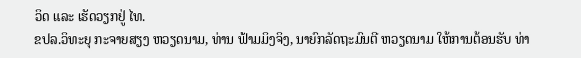ວິດ ແລະ ເຮັດວຽກຢູ່ ໄທ.
ຂປລ.ວິທະຍຸ ກະຈາຍສຽງ ຫວຽດນາມ, ທ່ານ ຟ້າມມິງຈິງ, ນາຍົກລັດຖະມົນຕີ ຫວຽດນາມ ໃຫ້ການຕ້ອນຮັບ ທ່າ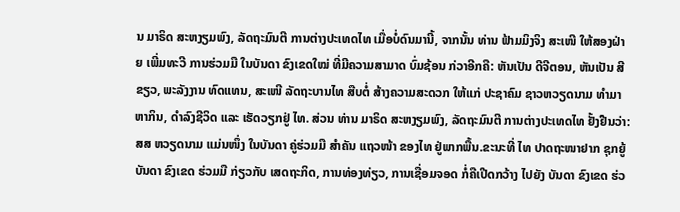ນ ມາຣິດ ສະຫງຽມພົງ, ລັດຖະມົນຕີ ການຕ່າງປະເທດໄທ ເມື່ອບໍ່ດົນມານີ້, ຈາກນັ້ນ ທ່ານ ຟ້າມມິງຈິງ ສະເໜີ ໃຫ້ສອງຝ່າຍ ເພີ່ມທະວີ ການຮ່ວມມື ໃນບັນດາ ຂົງເຂດໃໝ່ ທີ່ມີຄວາມສາມາດ ບົ່ມຊ້ອນ ກ່ວາອີກຄື: ຫັນເປັນ ດີຈີຕອນ, ຫັນເປັນ ສີຂຽວ, ພະລັງງານ ທົດແທນ, ສະເໜີ ລັດຖະບານໄທ ສືບຕໍ່ ສ້າງຄວາມສະດວກ ໃຫ້ແກ່ ປະຊາຄົມ ຊາວຫວຽດນາມ ທຳມາຫາກິນ, ດຳລົງຊີວິດ ແລະ ເຮັດວຽກຢູ່ ໄທ. ສ່ວນ ທ່ານ ມາຣິດ ສະຫງຽມພົງ, ລັດຖະມົນຕີ ການຕ່າງປະເທດໄທ ຢັ້ງຢືນວ່າ: ສສ ຫວຽດນາມ ແມ່ນໜຶ່ງ ໃນບັນດາ ຄູ່ຮ່ວມມື ສຳຄັນ ແຖວໜ້າ ຂອງໄທ ຢູ່ພາກພື້ນ.ຂະນະທີ່ ໄທ ປາດຖະໜາຢາກ ຊຸກຍູ້ ບັນດາ ຂົງເຂດ ຮ່ວມມື ກ່ຽວກັບ ເສດຖະກິດ, ການທ່ອງທ່ຽວ, ການເຊື່ອມຈອດ ກໍ່ຄືເປີດກວ້າງ ໄປຍັງ ບັນດາ ຂົງເຂດ ຮ່ວ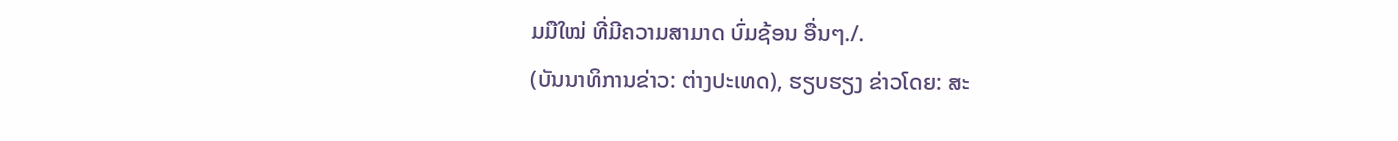ມມືໃໝ່ ທີ່ມີຄວາມສາມາດ ບົ່ມຊ້ອນ ອື່ນໆ./.
(ບັນນາທິການຂ່າວ: ຕ່າງປະເທດ), ຮຽບຮຽງ ຂ່າວໂດຍ: ສະ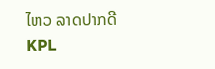ໄຫວ ລາດປາກດີ
KPL